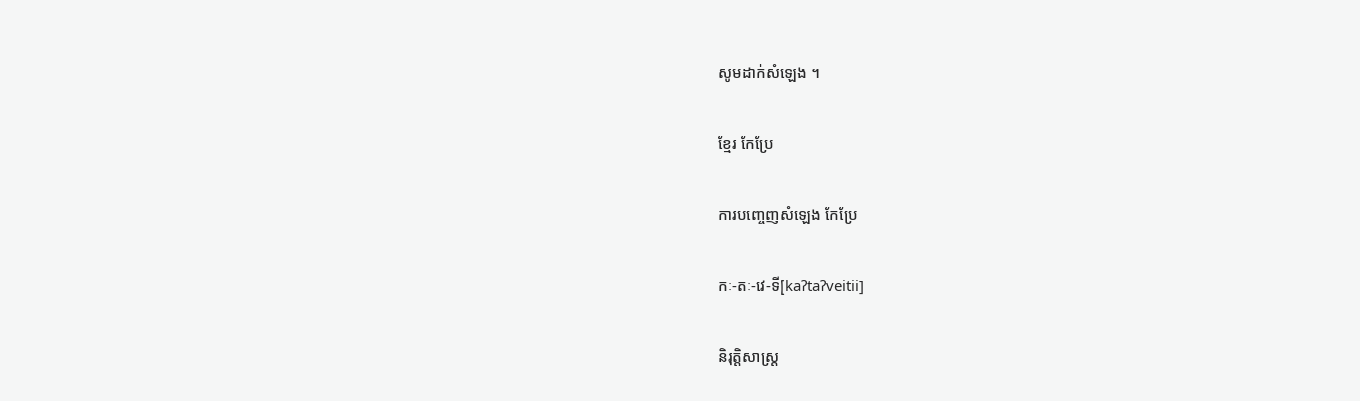សូមដាក់សំឡេង ។

ខ្មែរ កែប្រែ

ការបញ្ចេញសំឡេង កែប្រែ

កៈ-តៈ-វេ-ទី[kaʔtaʔveitii]

និរុត្តិសាស្ត្រ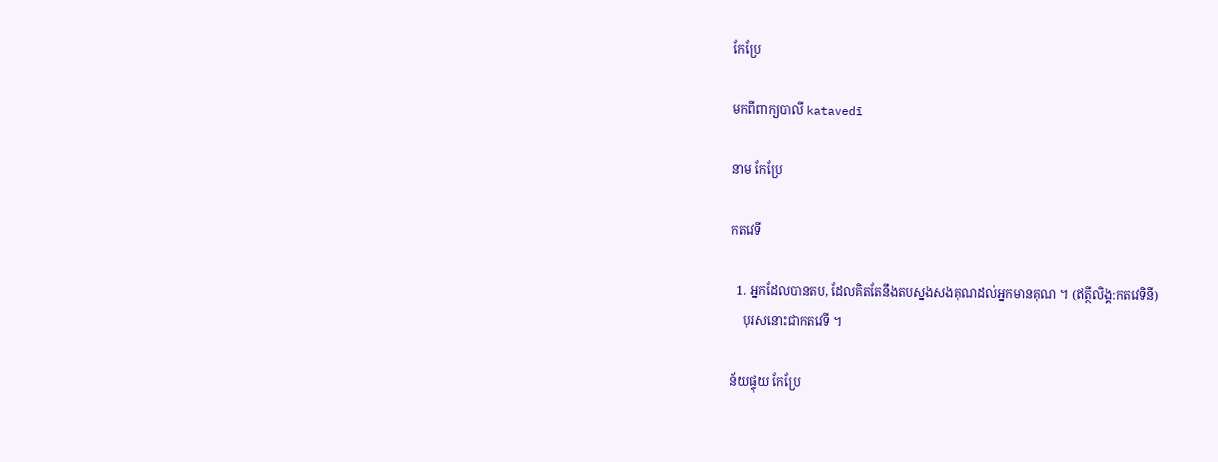កែប្រែ

មកពីពាក្យបាលី katavedī

នាម កែប្រែ

កតវេទី

  1. អ្នកដែលបានតប, ដែលគិតតែនឹងតបស្នងសងគុណដល់អ្នកមានគុណ ។ (ឥត្ថីលិង្គ:កតវេទិនី)
    បុរសនោះជាកតវេទី ។

ន័យផ្ទុយ កែប្រែ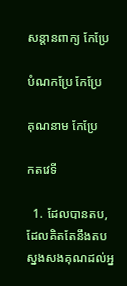សន្ដានពាក្យ កែប្រែ

បំណកប្រែ កែប្រែ

គុណនាម កែប្រែ

កតវេទី

  1. ដែលបានតប, ដែលគិតតែនឹងតបស្នងសងគុណដល់អ្ន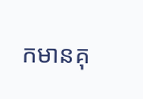កមានគុ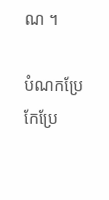ណ ។

បំណកប្រែ កែប្រែ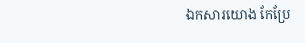ឯកសារយោង កែប្រែ